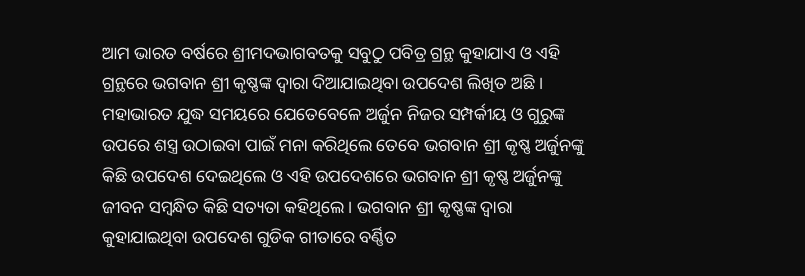ଆମ ଭାରତ ବର୍ଷରେ ଶ୍ରୀମଦଭାଗବତକୁ ସବୁଠୁ ପବିତ୍ର ଗ୍ରନ୍ଥ କୁହାଯାଏ ଓ ଏହି ଗ୍ରନ୍ଥରେ ଭଗବାନ ଶ୍ରୀ କୃଷ୍ଣଙ୍କ ଦ୍ଵାରା ଦିଆଯାଇଥିବା ଉପଦେଶ ଲିଖିତ ଅଛି । ମହାଭାରତ ଯୁଦ୍ଧ ସମୟରେ ଯେତେବେଳେ ଅର୍ଜୁନ ନିଜର ସମ୍ପର୍କୀୟ ଓ ଗୁରୁଙ୍କ ଉପରେ ଶସ୍ତ୍ର ଉଠାଇବା ପାଇଁ ମନା କରିଥିଲେ ତେବେ ଭଗବାନ ଶ୍ରୀ କୃଷ୍ଣ ଅର୍ଜୁନଙ୍କୁ କିଛି ଉପଦେଶ ଦେଇଥିଲେ ଓ ଏହି ଉପଦେଶରେ ଭଗବାନ ଶ୍ରୀ କୃଷ୍ଣ ଅର୍ଜୁନଙ୍କୁ ଜୀବନ ସମ୍ବନ୍ଧିତ କିଛି ସତ୍ୟତା କହିଥିଲେ । ଭଗବାନ ଶ୍ରୀ କୃଷ୍ଣଙ୍କ ଦ୍ଵାରା କୁହାଯାଇଥିବା ଉପଦେଶ ଗୁଡିକ ଗୀତାରେ ବର୍ଣ୍ଣିତ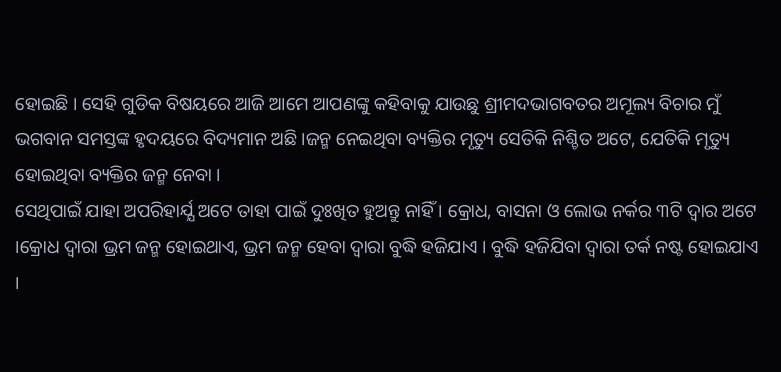ହୋଇଛି । ସେହି ଗୁଡିକ ବିଷୟରେ ଆଜି ଆମେ ଆପଣଙ୍କୁ କହିବାକୁ ଯାଉଛୁ ଶ୍ରୀମଦଭାଗବତର ଅମୂଲ୍ୟ ବିଚାର ମୁଁ ଭଗବାନ ସମସ୍ତଙ୍କ ହୃଦୟରେ ବିଦ୍ୟମାନ ଅଛି ।ଜନ୍ମ ନେଇଥିବା ବ୍ୟକ୍ତିର ମୃତ୍ୟୁ ସେତିକି ନିଶ୍ଚିତ ଅଟେ, ଯେତିକି ମୃତ୍ୟୁ ହୋଇଥିବା ବ୍ୟକ୍ତିର ଜନ୍ମ ନେବା ।
ସେଥିପାଇଁ ଯାହା ଅପରିହାର୍ଯ୍ଯ ଅଟେ ତାହା ପାଇଁ ଦୁଃଖିତ ହୁଅନ୍ତୁ ନାହିଁ । କ୍ରୋଧ, ବାସନା ଓ ଲୋଭ ନର୍କର ୩ଟି ଦ୍ଵାର ଅଟେ ।କ୍ରୋଧ ଦ୍ଵାରା ଭ୍ରମ ଜନ୍ମ ହୋଇଥାଏ, ଭ୍ରମ ଜନ୍ମ ହେବା ଦ୍ଵାରା ବୁଦ୍ଧି ହଜିଯାଏ । ବୁଦ୍ଧି ହଜିଯିବା ଦ୍ଵାରା ତର୍କ ନଷ୍ଟ ହୋଇଯାଏ ।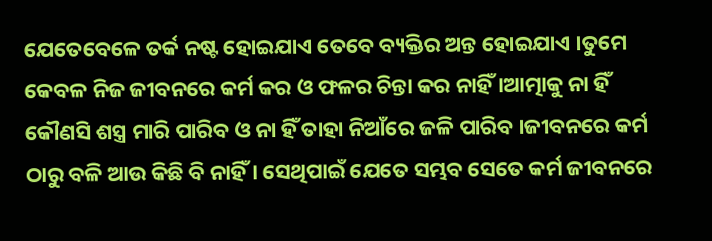ଯେତେବେଳେ ତର୍କ ନଷ୍ଟ ହୋଇଯାଏ ତେବେ ବ୍ୟକ୍ତିର ଅନ୍ତ ହୋଇଯାଏ ।ତୁମେ କେବଳ ନିଜ ଜୀବନରେ କର୍ମ କର ଓ ଫଳର ଚିନ୍ତା କର ନାହିଁ ।ଆତ୍ମାକୁ ନା ହିଁ କୌଣସି ଶସ୍ତ୍ର ମାରି ପାରିବ ଓ ନା ହିଁ ତାହା ନିଆଁରେ ଜଳି ପାରିବ ।ଜୀବନରେ କର୍ମ ଠାରୁ ବଳି ଆଉ କିଛି ବି ନାହିଁ । ସେଥିପାଇଁ ଯେତେ ସମ୍ଭବ ସେତେ କର୍ମ ଜୀବନରେ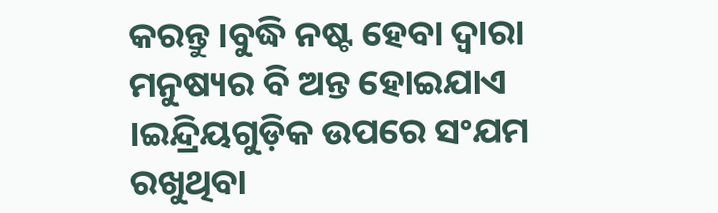କରନ୍ତୁ ।ବୁଦ୍ଧି ନଷ୍ଟ ହେବା ଦ୍ଵାରା ମନୁଷ୍ୟର ବି ଅନ୍ତ ହୋଇଯାଏ ।ଇନ୍ଦ୍ରିୟଗୁଡ଼ିକ ଉପରେ ସଂଯମ ରଖୁଥିବା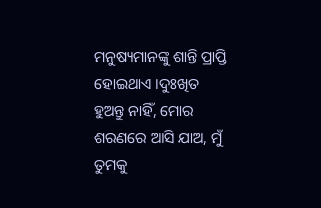ମନୁଷ୍ୟମାନଙ୍କୁ ଶାନ୍ତି ପ୍ରାପ୍ତି ହୋଇଥାଏ ।ଦୁଃଖିତ ହୁଅନ୍ତୁ ନାହିଁ, ମୋର ଶରଣରେ ଆସି ଯାଅ, ମୁଁ ତୁମକୁ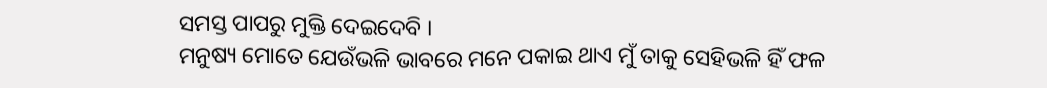ସମସ୍ତ ପାପରୁ ମୁକ୍ତି ଦେଇଦେବି ।
ମନୁଷ୍ୟ ମୋତେ ଯେଉଁଭଳି ଭାବରେ ମନେ ପକାଇ ଥାଏ ମୁଁ ତାକୁ ସେହିଭଳି ହିଁ ଫଳ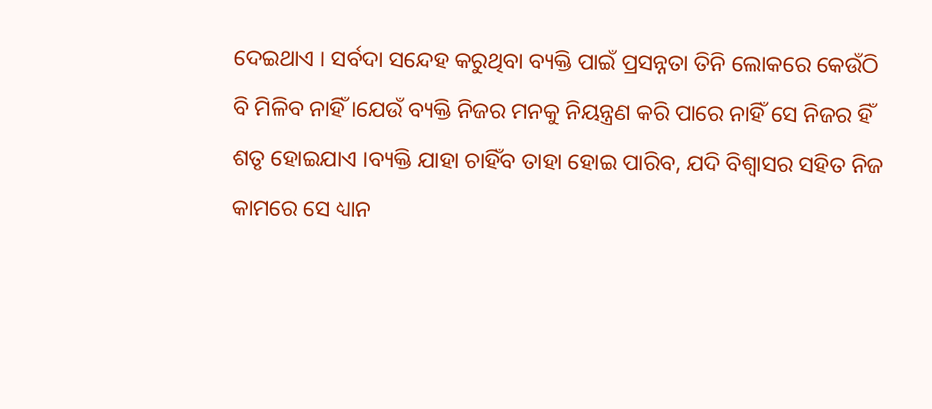ଦେଇଥାଏ । ସର୍ବଦା ସନ୍ଦେହ କରୁଥିବା ବ୍ୟକ୍ତି ପାଇଁ ପ୍ରସନ୍ନତା ତିନି ଲୋକରେ କେଉଁଠି ବି ମିଳିବ ନାହିଁ ।ଯେଉଁ ବ୍ୟକ୍ତି ନିଜର ମନକୁ ନିୟନ୍ତ୍ରଣ କରି ପାରେ ନାହିଁ ସେ ନିଜର ହିଁ ଶତୃ ହୋଇଯାଏ ।ବ୍ୟକ୍ତି ଯାହା ଚାହିଁବ ତାହା ହୋଇ ପାରିବ, ଯଦି ବିଶ୍ଵାସର ସହିତ ନିଜ କାମରେ ସେ ଧ୍ୟାନ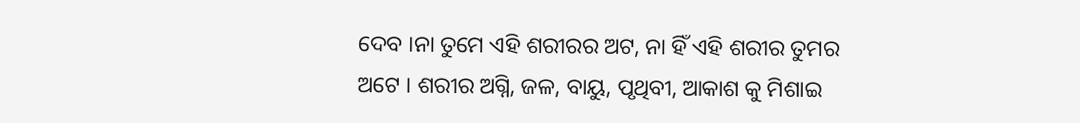ଦେବ ।ନା ତୁମେ ଏହି ଶରୀରର ଅଟ, ନା ହିଁ ଏହି ଶରୀର ତୁମର ଅଟେ । ଶରୀର ଅଗ୍ନି, ଜଳ, ବାୟୁ, ପୃଥିବୀ, ଆକାଶ କୁ ମିଶାଇ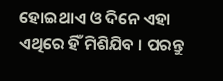ହୋଇଥାଏ ଓ ଦିନେ ଏହା ଏଥିରେ ହିଁ ମିଶିଯିବ । ପରନ୍ତୁ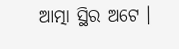ଆତ୍ମା ସ୍ଥିର ଅଟେ ।